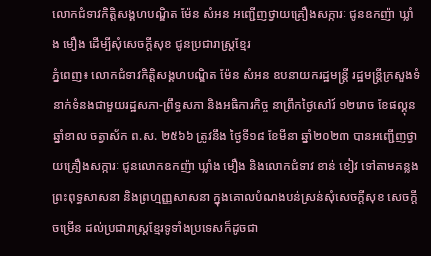លោកជំទាវកិត្តិសង្គហបណ្ឌិត ម៉ែន សំអន អញ្ជើញថ្វាយគ្រឿងសក្ការៈ ជូនឧកញ៉ា ឃ្លាំង មឿង ដើម្បីសុំសេចក្តីសុខ ជូនប្រជារាស្រ្តខ្មែរ
ភ្នំពេញ៖ លោកជំទាវកិត្តិសង្គហបណ្ឌិត ម៉ែន សំអន ឧបនាយករដ្ឋមន្រ្តី រដ្ឋមន្រ្តីក្រសួងទំនាក់ទំនងជាមួយរដ្ឋសភា-ព្រឹទ្ធសភា និងអធិការកិច្ច នាព្រឹកថ្ងៃសៅរ៍ ១២រោច ខែផល្គុន ឆ្នាំខាល ចត្វាស័ក ព.ស. ២៥៦៦ ត្រូវនឹង ថ្ងៃទី១៨ ខែមីនា ឆ្នាំ២០២៣ បានអញ្ជើញថ្វាយគ្រឿងសក្ការៈ ជូនលោកឧកញ៉ា ឃ្លាំង មឿង និងលោកជំទាវ ខាន់ ខៀវ ទៅតាមគន្លងព្រះពុទ្ធសាសនា និងព្រហ្មញ្ញសាសនា ក្នុងគោលបំណងបន់ស្រន់សុំសេចក្តីសុខ សេចក្តីចម្រើន ដល់ប្រជារាស្ត្រខ្មែរទូទាំងប្រទេសក៏ដូចជា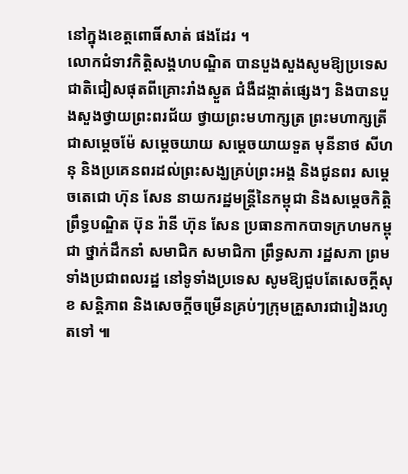នៅក្នុងខេត្តពោធិ៍សាត់ ផងដែរ ។
លោកជំទាវកិត្តិសង្គហបណ្ឌិត បានបួងសួងសូមឱ្យប្រទេសជាតិជៀសផុតពីគ្រោះរាំងស្ងួត ជំងឺដង្កាត់ផ្សេងៗ និងបានបួងសួងថ្វាយព្រះពរជ័យ ថ្វាយព្រះមហាក្សត្រ ព្រះមហាក្សត្រី ជាសម្តេចម៉ែ សម្តេចយាយ សម្តេចយាយទួត មុនីនាថ សីហនុ និងប្រគេនពរដល់ព្រះសង្ឃគ្រប់ព្រះអង្គ និងជូនពរ សម្តេចតេជោ ហ៊ុន សែន នាយករដ្ឋមន្រ្តីនៃកម្ពុជា និងសម្តេចកិត្តិព្រឹទ្ធបណ្ឌិត ប៊ុន រ៉ានី ហ៊ុន សែន ប្រធានកាកបាទក្រហមកម្ពុជា ថ្នាក់ដឹកនាំ សមាជិក សមាជិកា ព្រឹទ្ធសភា រដ្ឋសភា ព្រមទាំងប្រជាពលរដ្ឋ នៅទូទាំងប្រទេស សូមឱ្យជួបតែសេចក្តីសុខ សន្តិភាព និងសេចក្តីចម្រើនគ្រប់ៗក្រុមគ្រួសារជារៀងរហូតទៅ ៕